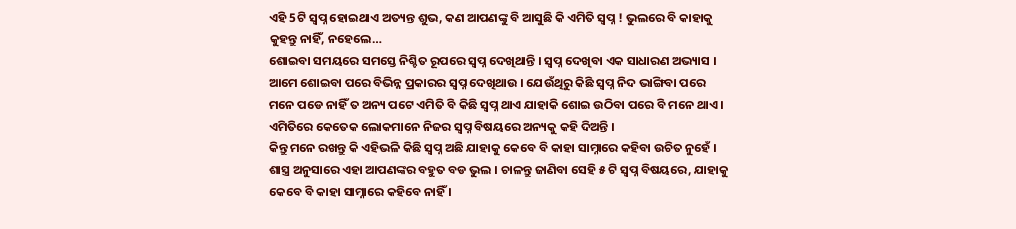ଏହି 5ଟି ସ୍ଵପ୍ନ ହୋଇଥାଏ ଅତ୍ୟନ୍ତ ଶୁଭ, କଣ ଆପଣଙ୍କୁ ବି ଆସୁଛି କି ଏମିତି ସ୍ଵପ୍ନ ! ଭୁଲରେ ବି କାହାକୁ କୁହନ୍ତୁ ନାହିଁ, ନହେଲେ…
ଶୋଇବା ସମୟରେ ସମସ୍ତେ ନିଶ୍ଚିତ ରୂପରେ ସ୍ଵପ୍ନ ଦେଖିଥାନ୍ତି । ସ୍ଵପ୍ନ ଦେଖିବା ଏକ ସାଧାରଣ ଅଭ୍ୟାସ । ଆମେ ଶୋଇବା ପରେ ବିଭିନ୍ନ ପ୍ରକାରର ସ୍ଵପ୍ନ ଦେଖିଥାଉ । ଯେଉଁଥିରୁ କିଛି ସ୍ଵପ୍ନ ନିଦ ଭାଙ୍ଗିବା ପରେ ମନେ ପଡେ ନାହିଁ ତ ଅନ୍ୟ ପଟେ ଏମିତି ବି କିଛି ସ୍ଵପ୍ନ ଥାଏ ଯାହାକି ଶୋଇ ଉଠିବା ପରେ ବି ମନେ ଥାଏ । ଏମିତିରେ କେତେକ ଲୋକମାନେ ନିଜର ସ୍ଵପ୍ନ ବିଷୟରେ ଅନ୍ୟକୁ କହି ଦିଅନ୍ତି ।
କିନ୍ତୁ ମନେ ରଖନ୍ତୁ କି ଏହିଭଳି କିଛି ସ୍ଵପ୍ନ ଅଛି ଯାହାକୁ କେବେ ବି କାହା ସାମ୍ନାରେ କହିବା ଉଚିତ ନୁହେଁ । ଶାସ୍ତ୍ର ଅନୁସାରେ ଏହା ଆପଣଙ୍କର ବହୁତ ବଡ ଭୁଲ । ଚାଳନ୍ତୁ ଜାଣିବା ସେହି ୫ ଟି ସ୍ଵପ୍ନ ବିଷୟରେ, ଯାହାକୁ କେବେ ବି କାହା ସାମ୍ନାରେ କହିବେ ନାହିଁ ।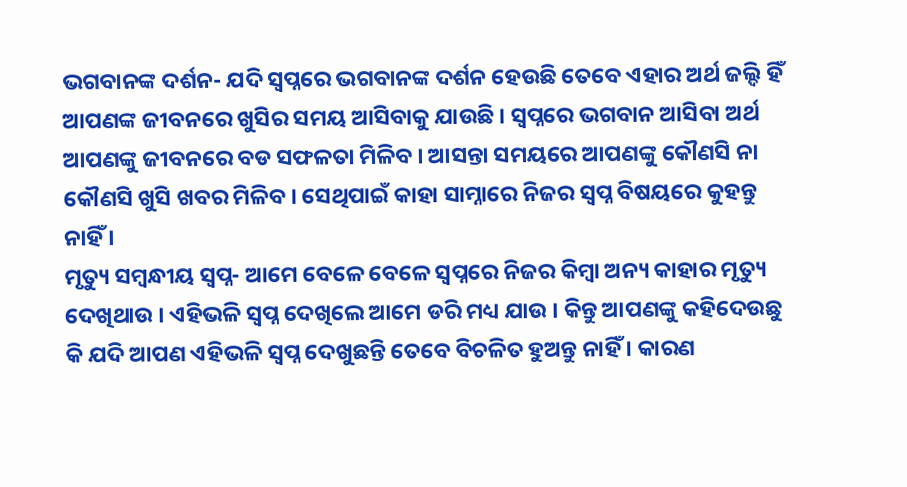ଭଗବାନଙ୍କ ଦର୍ଶନ- ଯଦି ସ୍ଵପ୍ନରେ ଭଗବାନଙ୍କ ଦର୍ଶନ ହେଉଛି ତେବେ ଏହାର ଅର୍ଥ ଜଲ୍ଦି ହିଁ ଆପଣଙ୍କ ଜୀବନରେ ଖୁସିର ସମୟ ଆସିବାକୁ ଯାଉଛି । ସ୍ଵପ୍ନରେ ଭଗବାନ ଆସିବା ଅର୍ଥ ଆପଣଙ୍କୁ ଜୀବନରେ ବଡ ସଫଳତା ମିଳିବ । ଆସନ୍ତା ସମୟରେ ଆପଣଙ୍କୁ କୌଣସି ନା କୌଣସି ଖୁସି ଖବର ମିଳିବ । ସେଥିପାଇଁ କାହା ସାମ୍ନାରେ ନିଜର ସ୍ଵପ୍ନ ବିଷୟରେ କୁହନ୍ତୁ ନାହିଁ ।
ମୃତ୍ୟୁ ସମ୍ବନ୍ଧୀୟ ସ୍ଵପ୍ନ- ଆମେ ବେଳେ ବେଳେ ସ୍ଵପ୍ନରେ ନିଜର କିମ୍ବା ଅନ୍ୟ କାହାର ମୃତ୍ୟୁ ଦେଖିଥାଉ । ଏହିଭଳି ସ୍ଵପ୍ନ ଦେଖିଲେ ଆମେ ଡରି ମଧ୍ୟ ଯାଉ । କିନ୍ତୁ ଆପଣଙ୍କୁ କହିଦେଉଛୁ କି ଯଦି ଆପଣ ଏହିଭଳି ସ୍ଵପ୍ନ ଦେଖୁଛନ୍ତି ତେବେ ବିଚଳିତ ହୁଅନ୍ତୁ ନାହିଁ । କାରଣ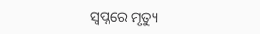ସ୍ଵପ୍ନରେ ମୃତ୍ୟୁ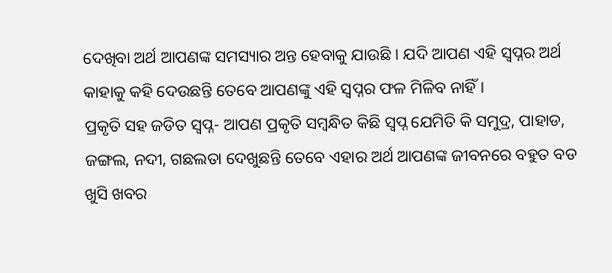ଦେଖିବା ଅର୍ଥ ଆପଣଙ୍କ ସମସ୍ୟାର ଅନ୍ତ ହେବାକୁ ଯାଉଛି । ଯଦି ଆପଣ ଏହି ସ୍ଵପ୍ନର ଅର୍ଥ କାହାକୁ କହି ଦେଉଛନ୍ତି ତେବେ ଆପଣଙ୍କୁ ଏହି ସ୍ଵପ୍ନର ଫଳ ମିଳିବ ନାହିଁ ।
ପ୍ରକୃତି ସହ ଜଡିତ ସ୍ଵପ୍ନ- ଆପଣ ପ୍ରକୃତି ସମ୍ବନ୍ଧିତ କିଛି ସ୍ଵପ୍ନ ଯେମିତି କି ସମୁଦ୍ର, ପାହାଡ, ଜଙ୍ଗଲ, ନଦୀ, ଗଛଲତା ଦେଖୁଛନ୍ତି ତେବେ ଏହାର ଅର୍ଥ ଆପଣଙ୍କ ଜୀବନରେ ବହୁତ ବଡ ଖୁସି ଖବର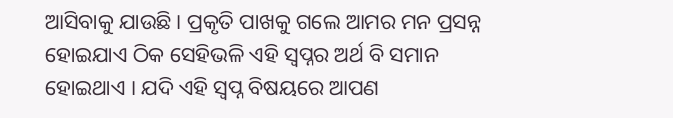ଆସିବାକୁ ଯାଉଛି । ପ୍ରକୃତି ପାଖକୁ ଗଲେ ଆମର ମନ ପ୍ରସନ୍ନ ହୋଇଯାଏ ଠିକ ସେହିଭଳି ଏହି ସ୍ଵପ୍ନର ଅର୍ଥ ବି ସମାନ ହୋଇଥାଏ । ଯଦି ଏହି ସ୍ଵପ୍ନ ବିଷୟରେ ଆପଣ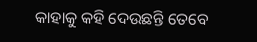କାହାକୁ କହି ଦେଉଛନ୍ତି ତେବେ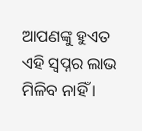ଆପଣଙ୍କୁ ହୁଏତ ଏହି ସ୍ଵପ୍ନର ଲାଭ ମିଳିବ ନାହିଁ ।